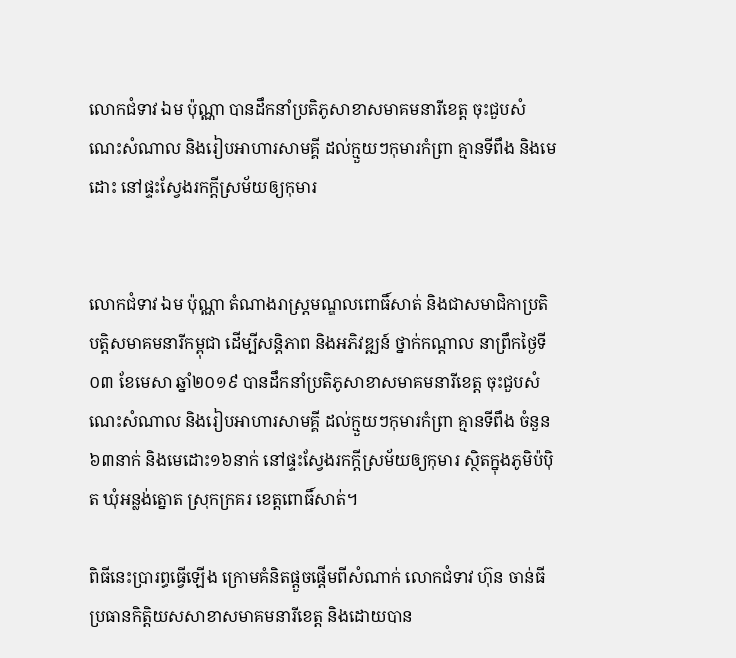លោកជំទាវ ឯម ប៉ុណ្ណា បានដឹកនាំប្រតិភូសាខាសមាគមនារីខេត្ត ចុះជួបសំណេះសំណាល និងរៀបអាហារសាមគ្គី ដល់ក្មួយៗកុមារកំព្រា គ្មានទីពឹង និងមេដោះ នៅផ្ទះស្វែងរកក្តីស្រម័យឲ្យកុមារ


លោកជំទាវ ឯម ប៉ុណ្ណា តំណាងរាស្ត្រមណ្ឌលពោធិ៍សាត់ និងជាសមាជិកាប្រតិបត្តិសមាគមនារីកម្ពុជា ដើម្បីសន្តិភាព និងអភិវឌ្ឍន៍ ថ្នាក់កណ្តាល នាព្រឹកថ្ងៃទី០៣ ខែមេសា ឆ្នាំ២០១៩ បានដឹកនាំប្រតិភូសាខាសមាគមនារីខេត្ត ចុះជួបសំណេះសំណាល និងរៀបអាហារសាមគ្គី ដល់ក្មួយៗកុមារកំព្រា គ្មានទីពឹង ចំនួន៦៣នាក់ និងមេដោះ១៦នាក់ នៅផ្ទះស្វែងរកក្តីស្រម័យឲ្យកុមារ ស្ថិតក្នុងភូមិប៉ប៉ិត ឃុំអន្លង់ត្នោត ស្រុកក្រគរ ខេត្តពោធិ៍សាត់។

ពិធីនេះប្រារព្ធធ្វើឡើង ក្រោមគំនិតផ្តួចផ្តើមពីសំណាក់ លោកជំទាវ ហ៊ុន ចាន់ធី ប្រធានកិត្តិយសសាខាសមាគមនារីខេត្ត និងដោយបាន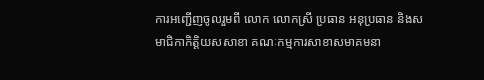ការអញ្ជើញចូលរួមពី លោក លោកស្រី ប្រធាន អនុប្រធាន និងសមាជិកាកិត្តិយសសាខា គណៈកម្មការសាខាសមាគមនា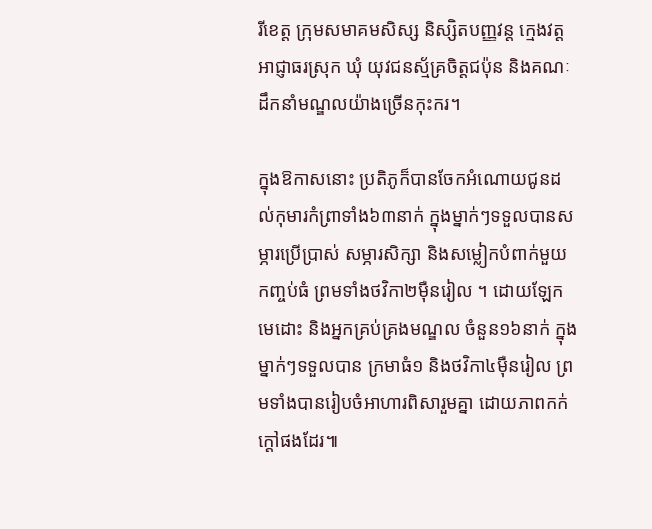រីខេត្ត ក្រុមសមាគមសិស្ស និស្សិតបញ្ញវន្ត ក្មេងវត្ត អាជ្ញាធរស្រុក ឃុំ យុវជនស្ម័គ្រចិត្តជប៉ុន និងគណៈដឹកនាំមណ្ឌលយ៉ាងច្រើនកុះករ។

ក្នុងឱកាសនោះ ប្រតិភូក៏បានចែកអំណោយជូនដល់កុមារកំព្រាទាំង៦៣នាក់ ក្នុងម្នាក់ៗទទួលបានសម្ភារប្រើប្រាស់ សម្ភារសិក្សា និងសម្លៀកបំពាក់មួយកញ្ចប់ធំ ព្រមទាំងថវិកា២ម៉ឺនរៀល ។ ដោយឡែកមេដោះ និងអ្នកគ្រប់គ្រងមណ្ឌល ចំនួន១៦នាក់ ក្នុងម្នាក់ៗទទួលបាន ក្រមាធំ១ និងថវិកា៤ម៉ឺនរៀល ព្រមទាំងបានរៀបចំអាហារពិសារួមគ្នា ដោយភាពកក់ក្ដៅផងដែរ៕